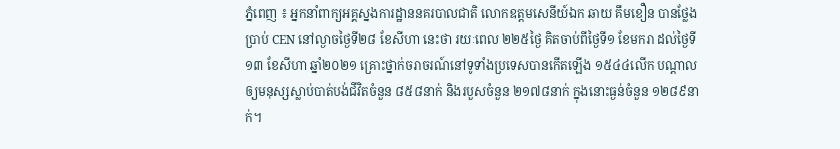ភ្នំពេញ ៖ អ្នកនាំពាក្យអគ្គស្នងការដ្ឋាននគរបាលជាតិ លោកឧត្តមសេនីយ៍ឯក ឆាយ គឹមខឿន បានថ្លែងប្រាប់ CEN នៅល្ងាចថ្ងៃទី២៨ ខែសីហា នេះថា រយៈពេល ២២៥ថ្ងៃ គិតចាប់ពីថ្ងៃទី១ ខែមករា ដល់ថ្ងៃទី១៣ ខែសីហា ឆ្នាំ២០២១ គ្រោះថ្នាក់ចរាចរណ៍នៅទូទាំងប្រទេសបានកើតឡើង ១៥៤៤លើក បណ្តាលឲ្យមនុស្សស្លាប់បាត់បង់ជីវិតចំនួន ៨៥៨នាក់ និងរបួសចំនួន ២១៧៨នាក់ ក្នុងនោះធ្ងន់ចំនួន ១២៨៩នាក់។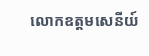លោកឧត្តមសេនីយ៍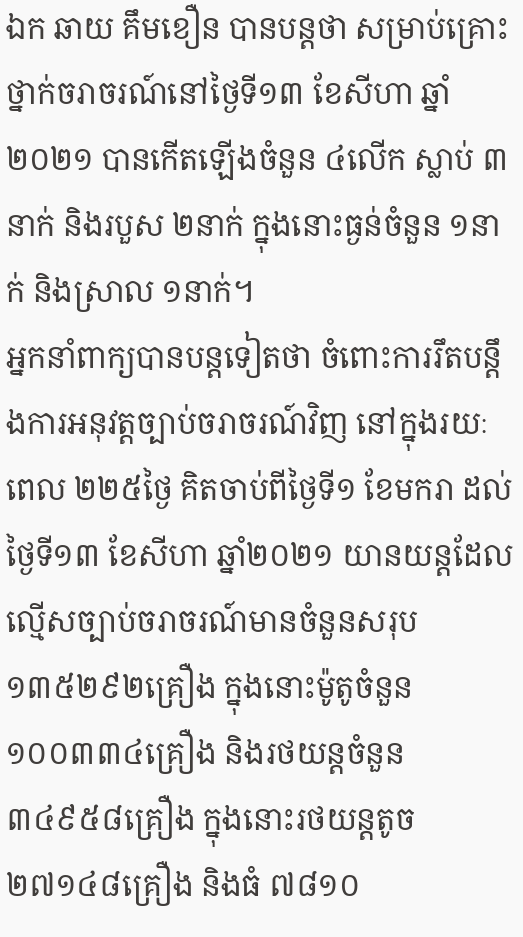ឯក ឆាយ គឹមខឿន បានបន្តថា សម្រាប់គ្រោះថ្នាក់ចរាចរណ៍នៅថ្ងៃទី១៣ ខែសីហា ឆ្នាំ២០២១ បានកើតឡើងចំនួន ៤លើក ស្លាប់ ៣នាក់ និងរបួស ២នាក់ ក្នុងនោះធ្ងន់ចំនួន ១នាក់ និងស្រាល ១នាក់។
អ្នកនាំពាក្យបានបន្តទៀតថា ចំពោះការរឹតបន្តឹងការអនុវត្តច្បាប់ចរាចរណ៍វិញ នៅក្នុងរយៈពេល ២២៥ថ្ងៃ គិតចាប់ពីថ្ងៃទី១ ខែមករា ដល់ថ្ងៃទី១៣ ខែសីហា ឆ្នាំ២០២១ យានយន្តដែលល្មើសច្បាប់ចរាចរណ៍មានចំនួនសរុប ១៣៥២៩២គ្រឿង ក្នុងនោះម៉ូតូចំនួន ១០០៣៣៤គ្រឿង និងរថយន្តចំនួន ៣៤៩៥៨គ្រឿង ក្នុងនោះរថយន្តតូច ២៧១៤៨គ្រឿង និងធំ ៧៨១០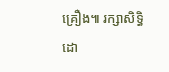គ្រឿង៕ រក្សាសិទ្ធិដោ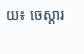យ៖ ចេស្តារ